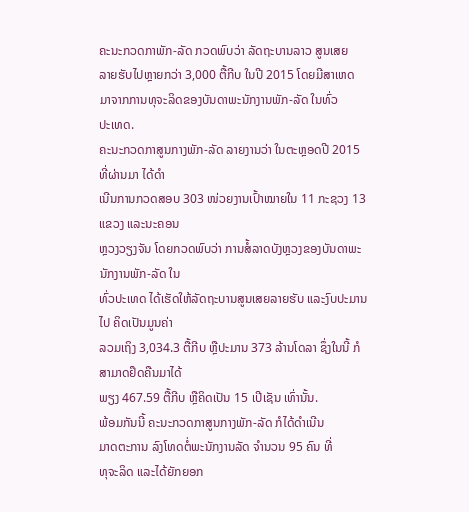ຄະນະກວດກາພັກ-ລັດ ກວດພົບວ່າ ລັດຖະບານລາວ ສູນເສຍ
ລາຍຮັບໄປຫຼາຍກວ່າ 3,000 ຕື້ກີບ ໃນປີ 2015 ໂດຍມີສາເຫດ
ມາຈາກການທຸຈະລິດຂອງບັນດາພະນັກງານພັກ-ລັດ ໃນທົ່ວ
ປະເທດ.
ຄະນະກວດກາສູນກາງພັກ-ລັດ ລາຍງານວ່າ ໃນຕະຫຼອດປີ 2015 ທີ່ຜ່ານມາ ໄດ້ດຳ
ເນີນການກວດສອບ 303 ໜ່ວຍງານເປົ້າໝາຍໃນ 11 ກະຊວງ 13 ແຂວງ ແລະນະຄອນ
ຫຼວງວຽງຈັນ ໂດຍກວດພົບວ່າ ການສໍ້ລາດບັງຫຼວງຂອງບັນດາພະນັກງານພັກ-ລັດ ໃນ
ທົ່ວປະເທດ ໄດ້ເຮັດໃຫ້ລັດຖະບານສູນເສຍລາຍຮັບ ແລະງົບປະມານໄປ ຄິດເປັນມູນຄ່າ
ລວມເຖິງ 3,034.3 ຕື້ກີບ ຫຼືປະມານ 373 ລ້ານໂດລາ ຊຶ່ງໃນນີ້ ກໍສາມາດຢຶດຄືນມາໄດ້
ພຽງ 467.59 ຕື້ກີບ ຫຼືຄິດເປັນ 15 ເປີເຊັນ ເທົ່ານັ້ນ.
ພ້ອມກັນນີ້ ຄະນະກວດກາສູນກາງພັກ-ລັດ ກໍໄດ້ດຳເນີນ
ມາດຕະການ ລົງໂທດຕໍ່ພະນັກງານລັດ ຈຳນວນ 95 ຄົນ ທີ່
ທຸຈະລິດ ແລະໄດ້ຍັກຍອກ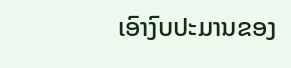ເອົາງົບປະມານຂອງ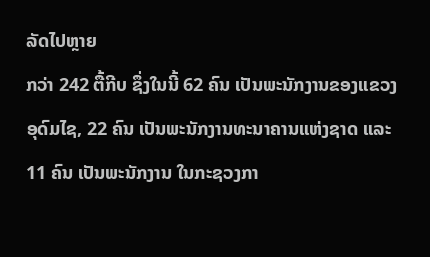ລັດໄປຫຼາຍ
ກວ່າ 242 ຕື້ກີບ ຊຶ່ງໃນນີ້ 62 ຄົນ ເປັນພະນັກງານຂອງແຂວງ
ອຸດົມໄຊ, 22 ຄົນ ເປັນພະນັກງານທະນາຄານແຫ່ງຊາດ ແລະ
11 ຄົນ ເປັນພະນັກງານ ໃນກະຊວງກາ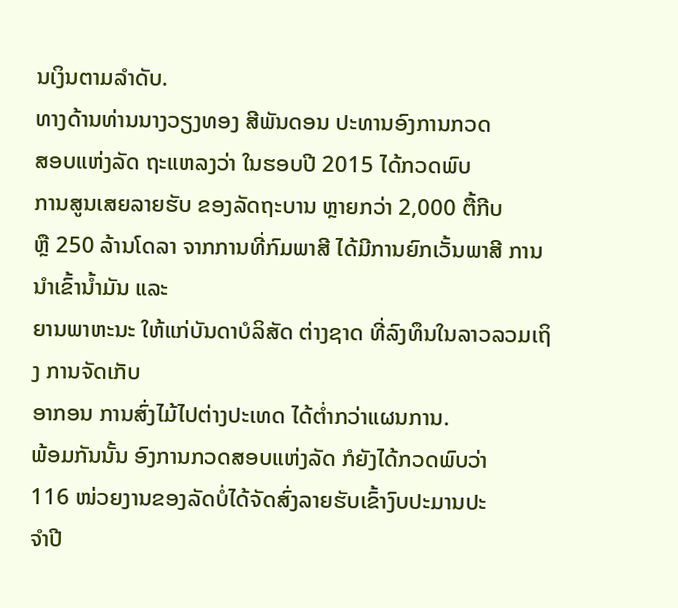ນເງິນຕາມລຳດັບ.
ທາງດ້ານທ່ານນາງວຽງທອງ ສີພັນດອນ ປະທານອົງການກວດ
ສອບແຫ່ງລັດ ຖະແຫລງວ່າ ໃນຮອບປີ 2015 ໄດ້ກວດພົບ
ການສູນເສຍລາຍຮັບ ຂອງລັດຖະບານ ຫຼາຍກວ່າ 2,000 ຕື້ກີບ
ຫຼື 250 ລ້ານໂດລາ ຈາກການທີ່ກົມພາສີ ໄດ້ມີການຍົກເວັ້ນພາສີ ການນຳເຂົ້ານ້ຳມັນ ແລະ
ຍານພາຫະນະ ໃຫ້ແກ່ບັນດາບໍລິສັດ ຕ່າງຊາດ ທີ່ລົງທຶນໃນລາວລວມເຖິງ ການຈັດເກັບ
ອາກອນ ການສົ່ງໄມ້ໄປຕ່າງປະເທດ ໄດ້ຕ່ຳກວ່າແຜນການ.
ພ້ອມກັນນັ້ນ ອົງການກວດສອບແຫ່ງລັດ ກໍຍັງໄດ້ກວດພົບວ່າ
116 ໜ່ວຍງານຂອງລັດບໍ່ໄດ້ຈັດສົ່ງລາຍຮັບເຂົ້າງົບປະມານປະ
ຈຳປີ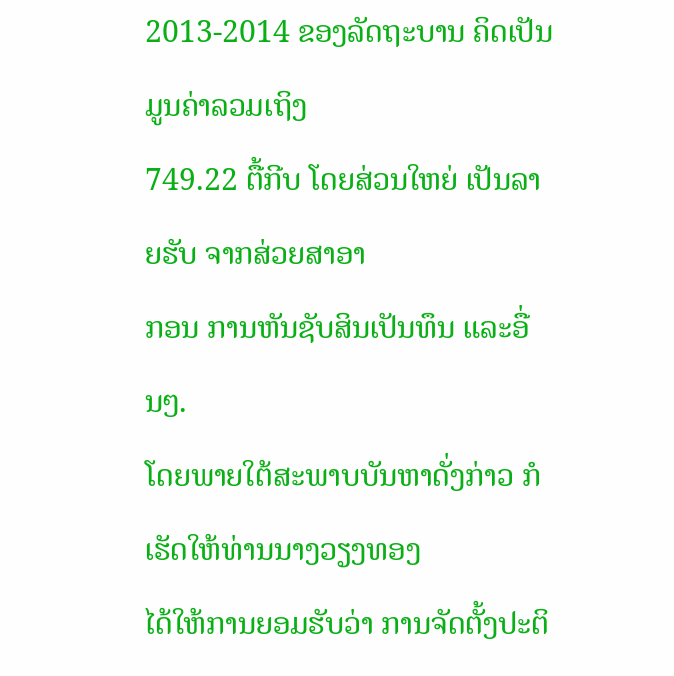2013-2014 ຂອງລັດຖະບານ ຄິດເປັນມູນຄ່າລວມເຖິງ
749.22 ຕື້ກີບ ໂດຍສ່ວນໃຫຍ່ ເປັນລາຍຮັບ ຈາກສ່ວຍສາອາ
ກອນ ການຫັນຊັບສິນເປັນທຶນ ແລະອື່ນໆ.
ໂດຍພາຍໃຕ້ສະພາບບັນຫາດັ່ງກ່າວ ກໍເຮັດໃຫ້ທ່ານນາງວຽງທອງ
ໄດ້ໃຫ້ການຍອມຮັບວ່າ ການຈັດຕັ້ງປະຕິ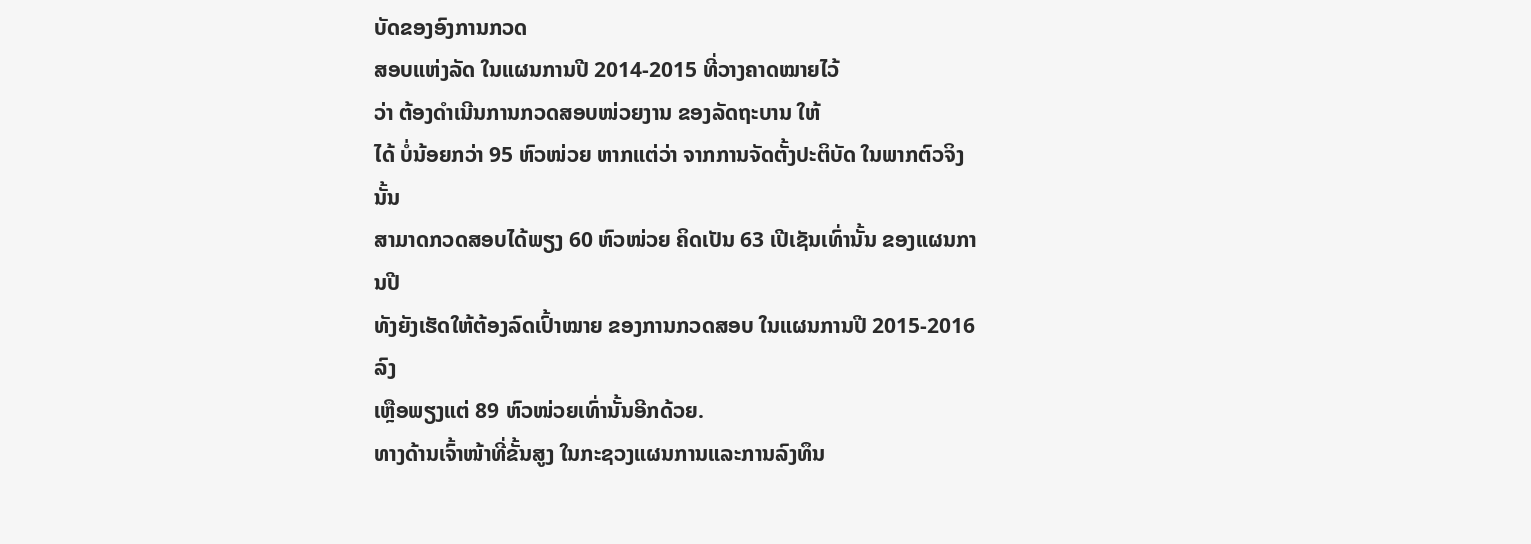ບັດຂອງອົງການກວດ
ສອບແຫ່ງລັດ ໃນແຜນການປີ 2014-2015 ທີ່ວາງຄາດໝາຍໄວ້
ວ່າ ຕ້ອງດຳເນີນການກວດສອບໜ່ວຍງານ ຂອງລັດຖະບານ ໃຫ້
ໄດ້ ບໍ່ນ້ອຍກວ່າ 95 ຫົວໜ່ວຍ ຫາກແຕ່ວ່າ ຈາກການຈັດຕັ້ງປະຕິບັດ ໃນພາກຕົວຈິງນັ້ນ
ສາມາດກວດສອບໄດ້ພຽງ 60 ຫົວໜ່ວຍ ຄິດເປັນ 63 ເປີເຊັນເທົ່ານັ້ນ ຂອງແຜນການປີ
ທັງຍັງເຮັດໃຫ້ຕ້ອງລົດເປົ້າໝາຍ ຂອງການກວດສອບ ໃນແຜນການປີ 2015-2016 ລົງ
ເຫຼືອພຽງແຕ່ 89 ຫົວໜ່ວຍເທົ່ານັ້ນອີກດ້ວຍ.
ທາງດ້ານເຈົ້າໜ້າທີ່ຂັ້ນສູງ ໃນກະຊວງແຜນການແລະການລົງທຶນ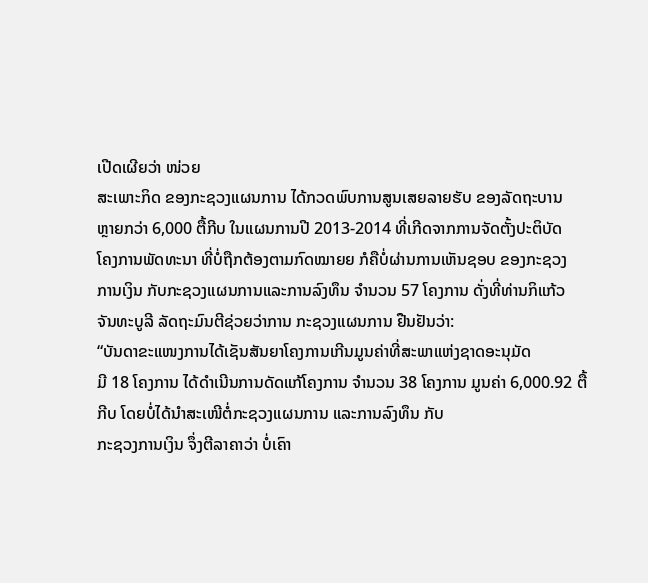ເປີດເຜີຍວ່າ ໜ່ວຍ
ສະເພາະກິດ ຂອງກະຊວງແຜນການ ໄດ້ກວດພົບການສູນເສຍລາຍຮັບ ຂອງລັດຖະບານ
ຫຼາຍກວ່າ 6,000 ຕື້ກີບ ໃນແຜນການປີ 2013-2014 ທີ່ເກີດຈາກການຈັດຕັ້ງປະຕິບັດ
ໂຄງການພັດທະນາ ທີ່ບໍ່ຖືກຕ້ອງຕາມກົດໝາຍຍ ກໍຄືບໍ່ຜ່ານການເຫັນຊອບ ຂອງກະຊວງ
ການເງິນ ກັບກະຊວງແຜນການແລະການລົງທຶນ ຈຳນວນ 57 ໂຄງການ ດັ່ງທີ່ທ່ານກິແກ້ວ
ຈັນທະບູລີ ລັດຖະມົນຕີຊ່ວຍວ່າການ ກະຊວງແຜນການ ຢືນຢັນວ່າ:
“ບັນດາຂະແໜງການໄດ້ເຊັນສັນຍາໂຄງການເກີນມູນຄ່າທີ່ສະພາແຫ່ງຊາດອະນຸມັດ
ມີ 18 ໂຄງການ ໄດ້ດຳເນີນການດັດແກ້ໂຄງການ ຈຳນວນ 38 ໂຄງການ ມູນຄ່າ 6,000.92 ຕື້ກີບ ໂດຍບໍ່ໄດ້ນຳສະເໜີຕໍ່ກະຊວງແຜນການ ແລະການລົງທຶນ ກັບ
ກະຊວງການເງິນ ຈຶ່ງຕີລາຄາວ່າ ບໍ່ເຄົາ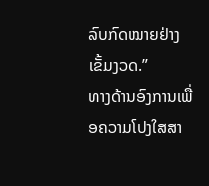ລົບກົດໝາຍຢ່າງເຂັ້ມງວດ.”
ທາງດ້ານອົງການເພື່ອຄວາມໂປງໃສສາ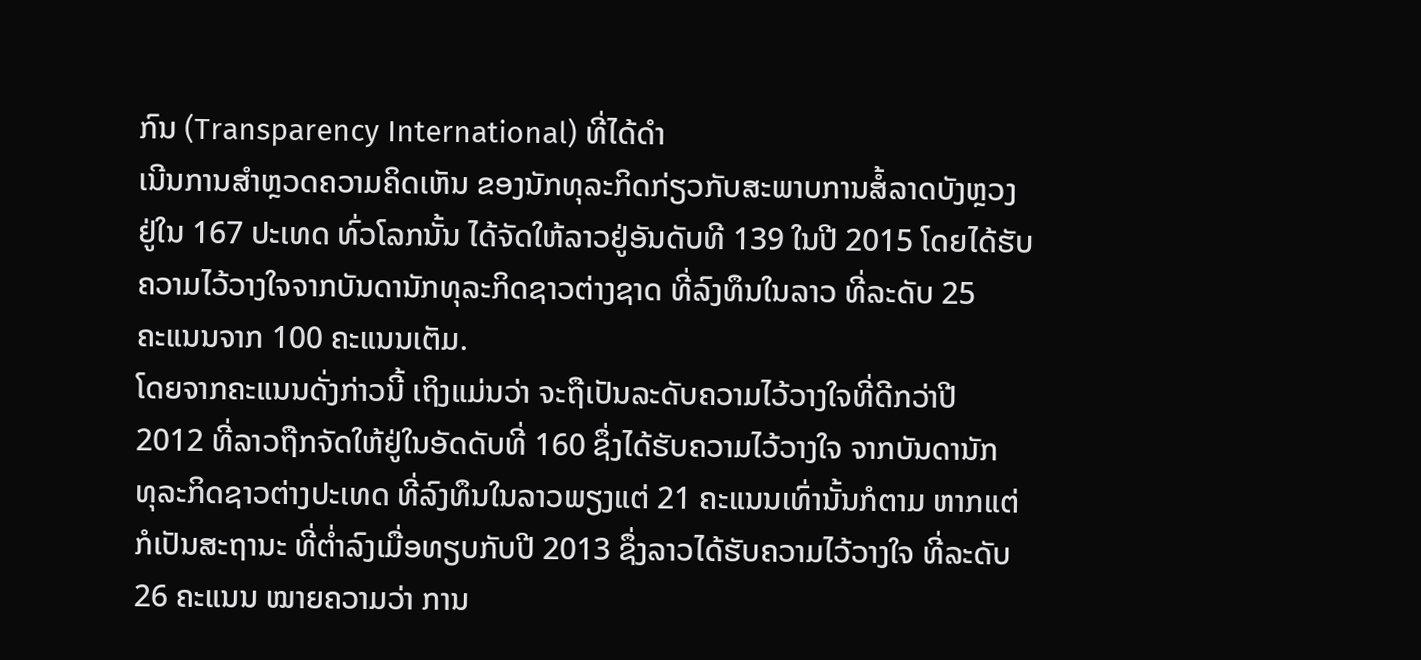ກົນ (Transparency International) ທີ່ໄດ້ດຳ
ເນີນການສຳຫຼວດຄວາມຄິດເຫັນ ຂອງນັກທຸລະກິດກ່ຽວກັບສະພາບການສໍ້ລາດບັງຫຼວງ
ຢູ່ໃນ 167 ປະເທດ ທົ່ວໂລກນັ້ນ ໄດ້ຈັດໃຫ້ລາວຢູ່ອັນດັບທີ 139 ໃນປີ 2015 ໂດຍໄດ້ຮັບ
ຄວາມໄວ້ວາງໃຈຈາກບັນດານັກທຸລະກິດຊາວຕ່າງຊາດ ທີ່ລົງທຶນໃນລາວ ທີ່ລະດັບ 25
ຄະແນນຈາກ 100 ຄະແນນເຕັມ.
ໂດຍຈາກຄະແນນດັ່ງກ່າວນີ້ ເຖິງແມ່ນວ່າ ຈະຖືເປັນລະດັບຄວາມໄວ້ວາງໃຈທີ່ດີກວ່າປີ
2012 ທີ່ລາວຖືກຈັດໃຫ້ຢູ່ໃນອັດດັບທີ່ 160 ຊຶ່ງໄດ້ຮັບຄວາມໄວ້ວາງໃຈ ຈາກບັນດານັກ
ທຸລະກິດຊາວຕ່າງປະເທດ ທີ່ລົງທຶນໃນລາວພຽງແຕ່ 21 ຄະແນນເທົ່ານັ້ນກໍຕາມ ຫາກແຕ່
ກໍເປັນສະຖານະ ທີ່ຕ່ຳລົງເມື່ອທຽບກັບປີ 2013 ຊຶ່ງລາວໄດ້ຮັບຄວາມໄວ້ວາງໃຈ ທີ່ລະດັບ
26 ຄະແນນ ໝາຍຄວາມວ່າ ການ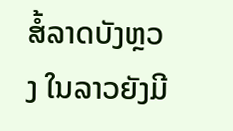ສໍ້ລາດບັງຫຼວງ ໃນລາວຍັງມີ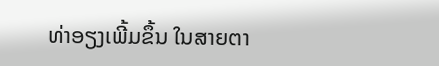ທ່າອຽງເພີ້ມຂຶ້ນ ໃນສາຍຕາ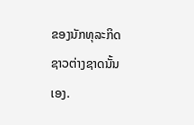ຂອງນັກທຸລະກິດຊາວຕ່າງຊາດນັ້ນເອງ.